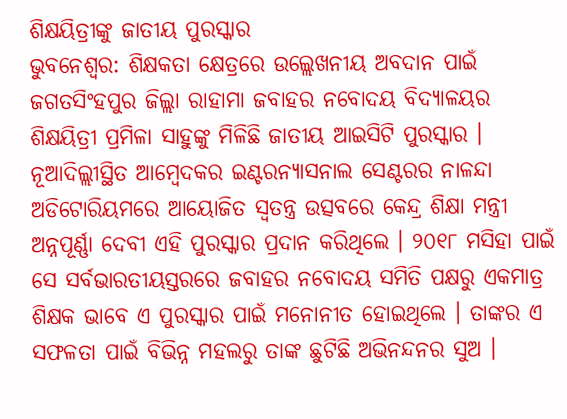ଶିକ୍ଷୟିତ୍ରୀଙ୍କୁ ଜାତୀୟ ପୁରସ୍କାର
ଭୁବନେଶ୍ବର: ଶିକ୍ଷକତା କ୍ଷେତ୍ରରେ ଉଲ୍ଲେଖନୀୟ ଅବଦାନ ପାଇଁ ଜଗତସିଂହପୁର ଜିଲ୍ଲା ରାହାମା ଜବାହର ନବୋଦୟ ବିଦ୍ୟାଳୟର ଶିକ୍ଷୟିତ୍ରୀ ପ୍ରମିଳା ସାହୁଙ୍କୁ ମିଳିଛି ଜାତୀୟ ଆଇସିଟି ପୁରସ୍କାର । ନୂଆଦିଲ୍ଲୀସ୍ଥିତ ଆମ୍ବେଦକର ଇଣ୍ଟରନ୍ୟାସନାଲ ସେଣ୍ଟରର ନାଳନ୍ଦା ଅଡିଟୋରିୟମରେ ଆୟୋଜିତ ସ୍ବତନ୍ତ୍ର ଉତ୍ସବରେ କେନ୍ଦ୍ର ଶିକ୍ଷା ମନ୍ତ୍ରୀ ଅନ୍ନପୂର୍ଣ୍ଣା ଦେବୀ ଏହି ପୁରସ୍କାର ପ୍ରଦାନ କରିଥିଲେ । ୨୦୧୮ ମସିହା ପାଇଁ ସେ ସର୍ବଭାରତୀୟସ୍ତରରେ ଜବାହର ନବୋଦୟ ସମିତି ପକ୍ଷରୁ ଏକମାତ୍ର ଶିକ୍ଷକ ଭାବେ ଏ ପୁରସ୍କାର ପାଇଁ ମନୋନୀତ ହୋଇଥିଲେ । ତାଙ୍କର ଏ ସଫଳତା ପାଇଁ ବିଭିନ୍ନ ମହଲରୁ ତାଙ୍କ ଛୁଟିଛି ଅଭିନନ୍ଦନର ସୁଅ ।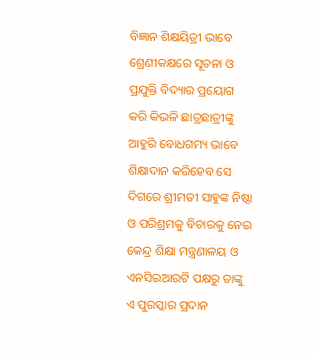ବିଜ୍ଞାନ ଶିକ୍ଷୟିତ୍ରୀ ଭାବେ ଶ୍ରେଣୀକକ୍ଷରେ ସୂଚନା ଓ ପ୍ରଯୁକ୍ତି ବିଦ୍ୟାର ପ୍ରୟୋଗ କରି କିଭଳି ଛାତ୍ରଛାତ୍ରୀଙ୍କୁ ଆହୁରି ବୋଧଗମ୍ୟ ଭାବେ ଶିକ୍ଷାଦାନ କରିହେବ ସେ ଦିଗରେ ଶ୍ରୀମତୀ ସାହୁଙ୍କ ନିଷ୍ଠା ଓ ପରିଶ୍ରମକୁ ବିଚାରକୁ ନେଇ କେନ୍ଦ୍ର ଶିକ୍ଷା ମନ୍ତ୍ରଣାଳୟ ଓ ଏନସିଇଆରଟି ପକ୍ଷରୁ ତାଙ୍କୁ ଏ ପୁରସ୍କାର ପ୍ରଦାନ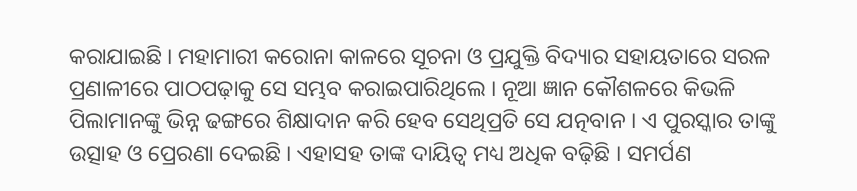କରାଯାଇଛି । ମହାମାରୀ କରୋନା କାଳରେ ସୂଚନା ଓ ପ୍ରଯୁକ୍ତି ବିଦ୍ୟାର ସହାୟତାରେ ସରଳ ପ୍ରଣାଳୀରେ ପାଠପଢ଼ାକୁ ସେ ସମ୍ଭବ କରାଇପାରିଥିଲେ । ନୂଆ ଜ୍ଞାନ କୌଶଳରେ କିଭଳି ପିଲାମାନଙ୍କୁ ଭିନ୍ନ ଢଙ୍ଗରେ ଶିକ୍ଷାଦାନ କରି ହେବ ସେଥିପ୍ରତି ସେ ଯତ୍ନବାନ । ଏ ପୁରସ୍କାର ତାଙ୍କୁ ଉତ୍ସାହ ଓ ପ୍ରେରଣା ଦେଇଛି । ଏହାସହ ତାଙ୍କ ଦାୟିତ୍ବ ମଧ୍ୟ ଅଧିକ ବଢ଼ିଛି । ସମର୍ପଣ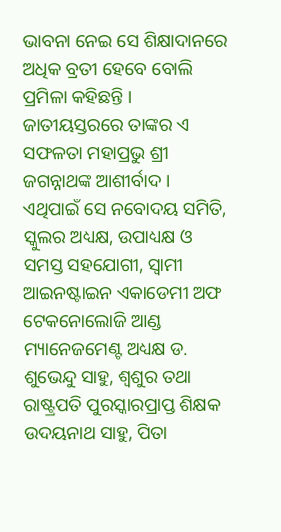ଭାବନା ନେଇ ସେ ଶିକ୍ଷାଦାନରେ ଅଧିକ ବ୍ରତୀ ହେବେ ବୋଲି ପ୍ରମିଳା କହିଛନ୍ତି । ଜାତୀୟସ୍ତରରେ ତାଙ୍କର ଏ ସଫଳତା ମହାପ୍ରଭୁ ଶ୍ରୀ ଜଗନ୍ନାଥଙ୍କ ଆଶୀର୍ବାଦ । ଏଥିପାଇଁ ସେ ନବୋଦୟ ସମିତି, ସ୍କୁଲର ଅଧ୍ୟକ୍ଷ, ଉପାଧ୍ୟକ୍ଷ ଓ ସମସ୍ତ ସହଯୋଗୀ, ସ୍ବାମୀ ଆଇନଷ୍ଟାଇନ ଏକାଡେମୀ ଅଫ ଟେକନୋଲୋଜି ଆଣ୍ଡ ମ୍ୟାନେଜମେଣ୍ଟ ଅଧ୍ୟକ୍ଷ ଡ. ଶୁଭେନ୍ଦୁ ସାହୁ, ଶ୍ବଶୁର ତଥା ରାଷ୍ଟ୍ରପତି ପୁରସ୍କାରପ୍ରାପ୍ତ ଶିକ୍ଷକ ଉଦୟନାଥ ସାହୁ, ପିତା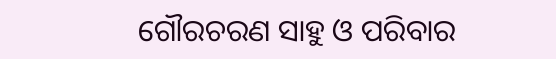ଗୌରଚରଣ ସାହୁ ଓ ପରିବାର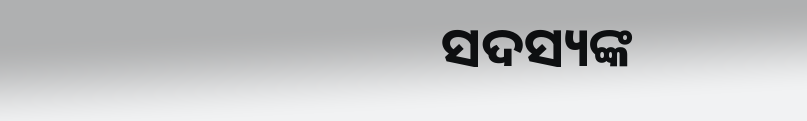ସଦସ୍ୟଙ୍କ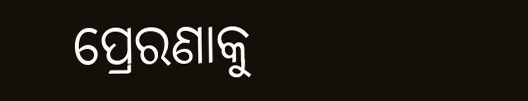ପ୍ରେରଣାକୁ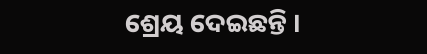ଶ୍ରେୟ ଦେଇଛନ୍ତି ।